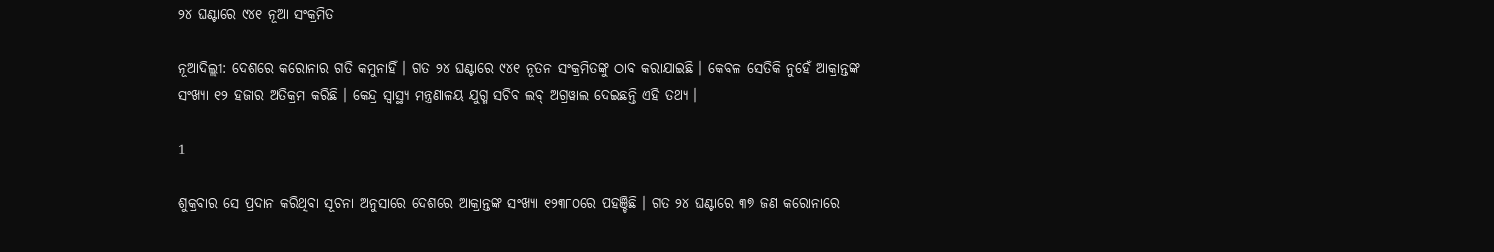୨୪ ଘଣ୍ଟାରେ ୯୪୧ ନୂଆ ସଂକ୍ରମିତ

ନୂଆଦିଲ୍ଲୀ: ଦେଶରେ କରୋନାର ଗତି କମୁନାହିଁ । ଗତ ୨୪ ଘଣ୍ଟାରେ ୯୪୧ ନୂତନ ସଂକ୍ରମିତଙ୍କୁ ଠାବ କରାଯାଇଛି । କେବଳ ସେତିକି ନୁହେଁ ଆକ୍ରାନ୍ତଙ୍କ ସଂଖ୍ୟା ୧୨ ହଜାର ଅତିକ୍ରମ କରିଛି । କେନ୍ଦ୍ର ସ୍ବାସ୍ଥ୍ୟ ମନ୍ତ୍ରଣାଳୟ ଯୁଗ୍ମ ସଚିବ ଲବ୍ ଅଗ୍ରୱାଲ ଦେଇଛନ୍ତି ଏହି ତଥ୍ୟ ।

1

ଶୁକ୍ରବାର ସେ ପ୍ରଦାନ କରିଥିବା ସୂଚନା ଅନୁସାରେ ଦେଶରେ ଆକ୍ରାନ୍ତଙ୍କ ସଂଖ୍ୟା ୧୨୩୮୦ରେ ପହଞ୍ଚିଛି । ଗତ ୨୪ ଘଣ୍ଟାରେ ୩୭ ଜଣ କରୋନାରେ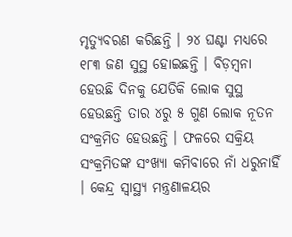ମୃତ୍ୟୁବରଣ କରିଛନ୍ତି । ୨୪ ଘଣ୍ଟା ମଧ୍ୟରେ ୧୮୩ ଜଣ ସୁସ୍ଥ ହୋଇଛନ୍ତି । ବିଡ଼ମ୍ବନା ହେଉଛି ଦିନକୁ ଯେତିକି ଲୋକ ସୁସ୍ଥ ହେଉଛନ୍ତି ତାର ୪ରୁ ୫ ଗୁଣ ଲୋକ ନୂତନ ସଂକ୍ରମିତ ହେଉଛନ୍ତି । ଫଳରେ ସକ୍ରିୟ ସଂକ୍ରମିତଙ୍କ ସଂଖ୍ୟା କମିବାରେ ନାଁ ଧରୁନାହିଁ । କେନ୍ଦ୍ର ସ୍ବାସ୍ଥ୍ୟ ମନ୍ତ୍ରଣାଳୟର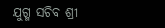ଯୁଗ୍ମ ସଚିବ ଶ୍ରୀ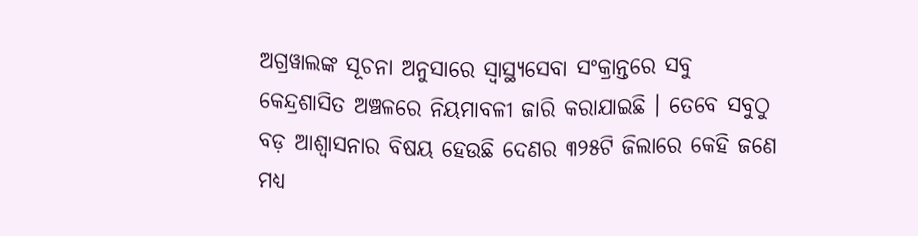ଅଗ୍ରୱାଲଙ୍କ ସୂଚନା ଅନୁସାରେ ସ୍ବାସ୍ଥ୍ୟସେବା ସଂକ୍ରାନ୍ତରେ ସବୁ କେନ୍ଦ୍ରଶାସିତ ଅଞ୍ଚଳରେ ନିୟମାବଳୀ ଜାରି କରାଯାଇଛି । ତେବେ ସବୁଠୁ ବଡ଼ ଆଶ୍ବାସନାର ବିଷୟ ହେଉଛି ଦେଣର ୩୨୫ଟି ଜିଲାରେ କେହି ଜଣେ ମଧ୍ୟ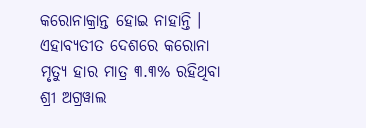କରୋନାକ୍ରାନ୍ତ ହୋଇ ନାହାନ୍ତି । ଏହାବ୍ୟତୀତ ଦେଶରେ କରୋନା ମୃତ୍ୟୁ ହାର ମାତ୍ର ୩.୩% ରହିଥିବା ଶ୍ରୀ ଅଗ୍ରୱାଲ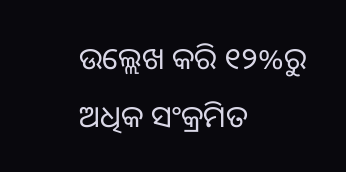ଉଲ୍ଲେଖ କରି ୧୨%ରୁ ଅଧିକ ସଂକ୍ରମିତ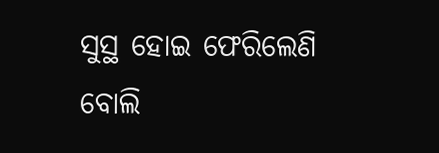ସୁସ୍ଥ ହୋଇ ଫେରିଲେଣି ବୋଲି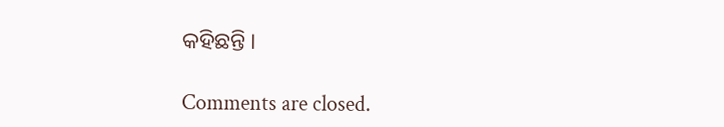କହିଛନ୍ତି ।

Comments are closed.